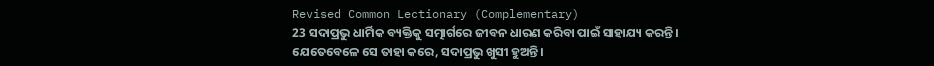Revised Common Lectionary (Complementary)
23 ସଦାପ୍ରଭୁ ଧାର୍ମିକ ବ୍ୟକ୍ତିକୁ ସତ୍ମାର୍ଗରେ ଜୀବନ ଧାରଣ କରିବା ପାଇଁ ସାହାଯ୍ୟ କରନ୍ତି।
ଯେତେବେଳେ ସେ ତାହା କରେ, ସଦାପ୍ରଭୁ ଖୁସୀ ହୁଅନ୍ତି।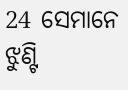24 ସେମାନେ ଝୁଣ୍ଟି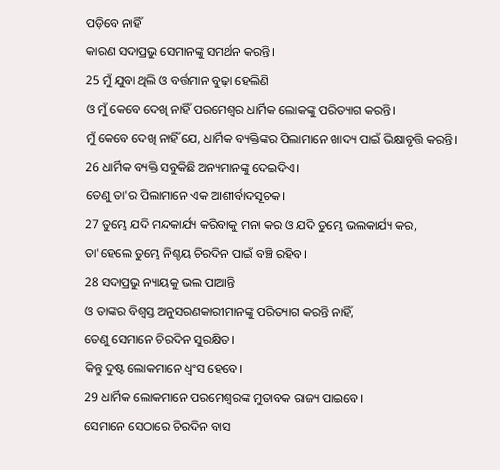ପଡ଼ିବେ ନାହିଁ
କାରଣ ସଦାପ୍ରଭୁ ସେମାନଙ୍କୁ ସମର୍ଥନ କରନ୍ତି।
25 ମୁଁ ଯୁବା ଥିଲି ଓ ବର୍ତ୍ତମାନ ବୁଢ଼ା ହେଲିଣି
ଓ ମୁଁ କେବେ ଦେଖି ନାହିଁ ପରମେଶ୍ୱର ଧାର୍ମିକ ଲୋକଙ୍କୁ ପରିତ୍ୟାଗ କରନ୍ତି।
ମୁଁ କେବେ ଦେଖି ନାହିଁ ଯେ, ଧାର୍ମିକ ବ୍ୟକ୍ତିଙ୍କର ପିଲାମାନେ ଖାଦ୍ୟ ପାଇଁ ଭିକ୍ଷାବୃତ୍ତି କରନ୍ତି।
26 ଧାର୍ମିକ ବ୍ୟକ୍ତି ସବୁକିଛି ଅନ୍ୟମାନଙ୍କୁ ଦେଇଦିଏ।
ତେଣୁ ତା'ର ପିଲାମାନେ ଏକ ଆଶୀର୍ବାଦସୂଚକ।
27 ତୁମ୍ଭେ ଯଦି ମନ୍ଦକାର୍ଯ୍ୟ କରିବାକୁ ମନା କର ଓ ଯଦି ତୁମ୍ଭେ ଭଲକାର୍ଯ୍ୟ କର,
ତା'ହେଲେ ତୁମ୍ଭେ ନିଶ୍ଚୟ ଚିରଦିନ ପାଇଁ ବଞ୍ଚି ରହିବ।
28 ସଦାପ୍ରଭୁ ନ୍ୟାୟକୁ ଭଲ ପାଆନ୍ତି
ଓ ତାଙ୍କର ବିଶ୍ୱସ୍ତ ଅନୁସରଣକାରୀମାନଙ୍କୁ ପରିତ୍ୟାଗ କରନ୍ତି ନାହିଁ,
ତେଣୁ ସେମାନେ ଚିରଦିନ ସୁରକ୍ଷିତ।
କିନ୍ତୁ ଦୁଷ୍ଟ ଲୋକମାନେ ଧ୍ୱଂସ ହେବେ।
29 ଧାର୍ମିକ ଲୋକମାନେ ପରମେଶ୍ୱରଙ୍କ ମୁତାବକ ରାଜ୍ୟ ପାଇବେ।
ସେମାନେ ସେଠାରେ ଚିରଦିନ ବାସ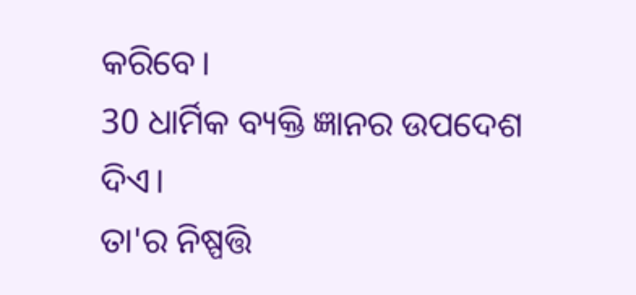କରିବେ।
30 ଧାର୍ମିକ ବ୍ୟକ୍ତି ଜ୍ଞାନର ଉପଦେଶ ଦିଏ।
ତା'ର ନିଷ୍ପତ୍ତି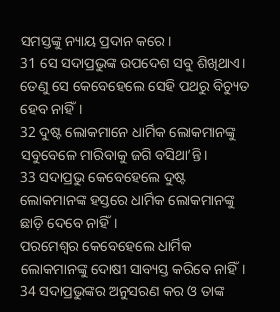ସମସ୍ତଙ୍କୁ ନ୍ୟାୟ ପ୍ରଦାନ କରେ।
31 ସେ ସଦାପ୍ରଭୁଙ୍କ ଉପଦେଶ ସବୁ ଶିଖିଥାଏ।
ତେଣୁ ସେ କେବେହେଲେ ସେହି ପଥରୁ ବିଚ୍ୟୁତ ହେବ ନାହିଁ।
32 ଦୁଷ୍ଟ ଲୋକମାନେ ଧାର୍ମିକ ଲୋକମାନଙ୍କୁ ସବୁବେଳେ ମାରିବାକୁ ଜଗି ବସିଥା’ନ୍ତି।
33 ସଦାପ୍ରଭୁ କେବେହେଲେ ଦୁଷ୍ଟ ଲୋକମାନଙ୍କ ହସ୍ତରେ ଧାର୍ମିକ ଲୋକମାନଙ୍କୁ ଛାଡ଼ି ଦେବେ ନାହିଁ।
ପରମେଶ୍ୱର କେବେହେଲେ ଧାର୍ମିକ ଲୋକମାନଙ୍କୁ ଦୋଷୀ ସାବ୍ୟସ୍ତ କରିବେ ନାହିଁ।
34 ସଦାପ୍ରଭୁଙ୍କର ଅନୁସରଣ କର ଓ ତାଙ୍କ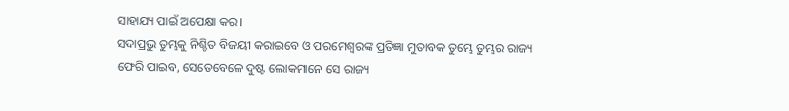ସାହାଯ୍ୟ ପାଇଁ ଅପେକ୍ଷା କର।
ସଦାପ୍ରଭୁ ତୁମ୍ଭକୁ ନିଶ୍ଚିତ ବିଜୟୀ କରାଇବେ ଓ ପରମେଶ୍ୱରଙ୍କ ପ୍ରତିଜ୍ଞା ମୁତାବକ ତୁମ୍ଭେ ତୁମ୍ଭର ରାଜ୍ୟ ଫେରି ପାଇବ, ସେତେବେଳେ ଦୁଷ୍ଟ ଲୋକମାନେ ସେ ରାଜ୍ୟ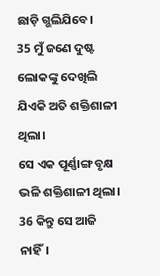ଛାଡ଼ି ଗ୍ଭଲିଯିବେ।
35 ମୁଁ ଜଣେ ଦୁଷ୍ଟ ଲୋକଙ୍କୁ ଦେଖିଲି ଯିଏକି ଅତି ଶକ୍ତିଶାଳୀ ଥିଲା।
ସେ ଏକ ପୂର୍ଣ୍ଣାଙ୍ଗ ବୃକ୍ଷ ଭଳି ଶକ୍ତିଶାଳୀ ଥିଲା।
36 କିନ୍ତୁ ସେ ଆଜି ନାହିଁ।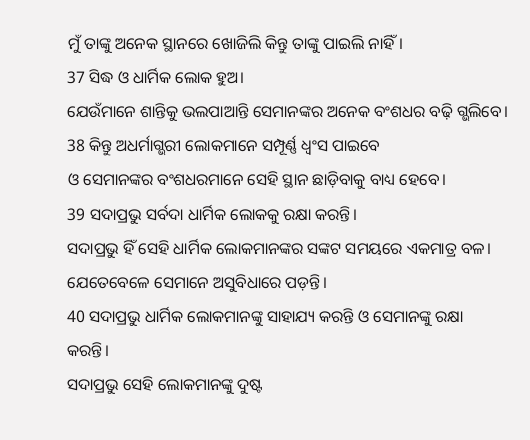ମୁଁ ତାଙ୍କୁ ଅନେକ ସ୍ଥାନରେ ଖୋଜିଲି କିନ୍ତୁ ତାଙ୍କୁ ପାଇଲି ନାହିଁ।
37 ସିଦ୍ଧ ଓ ଧାର୍ମିକ ଲୋକ ହୁଅ।
ଯେଉଁମାନେ ଶାନ୍ତିକୁ ଭଲପାଆନ୍ତି ସେମାନଙ୍କର ଅନେକ ବଂଶଧର ବଢ଼ି ଗ୍ଭଲିବେ।
38 କିନ୍ତୁ ଅଧର୍ମାଗ୍ଭରୀ ଲୋକମାନେ ସମ୍ପୂର୍ଣ୍ଣ ଧ୍ୱଂସ ପାଇବେ
ଓ ସେମାନଙ୍କର ବଂଶଧରମାନେ ସେହି ସ୍ଥାନ ଛାଡ଼ିବାକୁ ବାଧ୍ୟ ହେବେ।
39 ସଦାପ୍ରଭୁ ସର୍ବଦା ଧାର୍ମିକ ଲୋକକୁ ରକ୍ଷା କରନ୍ତି।
ସଦାପ୍ରଭୁ ହିଁ ସେହି ଧାର୍ମିକ ଲୋକମାନଙ୍କର ସଙ୍କଟ ସମୟରେ ଏକମାତ୍ର ବଳ।
ଯେତେବେଳେ ସେମାନେ ଅସୁବିଧାରେ ପଡ଼ନ୍ତି।
40 ସଦାପ୍ରଭୁ ଧାର୍ମିକ ଲୋକମାନଙ୍କୁ ସାହାଯ୍ୟ କରନ୍ତି ଓ ସେମାନଙ୍କୁ ରକ୍ଷା କରନ୍ତି।
ସଦାପ୍ରଭୁ ସେହି ଲୋକମାନଙ୍କୁ ଦୁଷ୍ଟ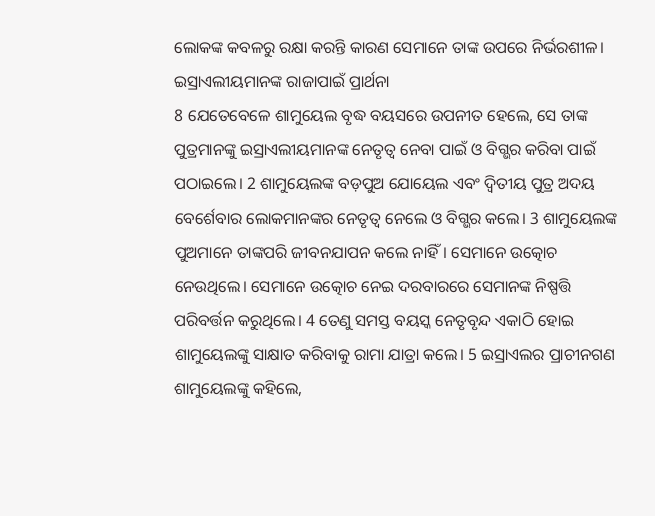ଲୋକଙ୍କ କବଳରୁ ରକ୍ଷା କରନ୍ତି କାରଣ ସେମାନେ ତାଙ୍କ ଉପରେ ନିର୍ଭରଶୀଳ।
ଇସ୍ରାଏଲୀୟମାନଙ୍କ ରାଜାପାଇଁ ପ୍ରାର୍ଥନା
8 ଯେତେବେଳେ ଶାମୁୟେଲ ବୃଦ୍ଧ ବୟସରେ ଉପନୀତ ହେଲେ, ସେ ତାଙ୍କ ପୁତ୍ରମାନଙ୍କୁ ଇସ୍ରାଏଲୀୟମାନଙ୍କ ନେତୃତ୍ୱ ନେବା ପାଇଁ ଓ ବିଗ୍ଭର କରିବା ପାଇଁ ପଠାଇଲେ। 2 ଶାମୁୟେଲଙ୍କ ବଡ଼ପୁଅ ଯୋୟେଲ ଏବଂ ଦ୍ୱିତୀୟ ପୁତ୍ର ଅଦୟ ବେର୍ଶେବାର ଲୋକମାନଙ୍କର ନେତୃତ୍ୱ ନେଲେ ଓ ବିଗ୍ଭର କଲେ। 3 ଶାମୁୟେଲଙ୍କ ପୁଅମାନେ ତାଙ୍କପରି ଜୀବନଯାପନ କଲେ ନାହିଁ। ସେମାନେ ଉତ୍କୋଚ ନେଉଥିଲେ। ସେମାନେ ଉତ୍କୋଚ ନେଇ ଦରବାରରେ ସେମାନଙ୍କ ନିଷ୍ପତ୍ତି ପରିବର୍ତ୍ତନ କରୁଥିଲେ। 4 ତେଣୁ ସମସ୍ତ ବୟସ୍କ ନେତୃବୃନ୍ଦ ଏକାଠି ହୋଇ ଶାମୁୟେଲଙ୍କୁ ସାକ୍ଷାତ କରିବାକୁ ରାମା ଯାତ୍ରା କଲେ। 5 ଇସ୍ରାଏଲର ପ୍ରାଚୀନଗଣ ଶାମୁୟେଲଙ୍କୁ କହିଲେ,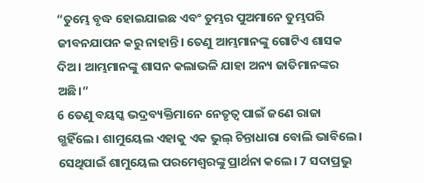“ତୁମ୍ଭେ ବୃଦ୍ଧ ହୋଇଯାଇଛ ଏବଂ ତୁମ୍ଭର ପୁଅମାନେ ତୁମ୍ଭପରି ଜୀବନଯାପନ କରୁ ନାହାନ୍ତି। ତେଣୁ ଆମ୍ଭମାନଙ୍କୁ ଗୋଟିଏ ଶାସକ ଦିଅ। ଆମ୍ଭମାନଙ୍କୁ ଶାସନ କଲାଭଳି ଯାହା ଅନ୍ୟ ଜାତିମାନଙ୍କର ଅଛି।”
6 ତେଣୁ ବୟସ୍କ ଭଦ୍ରବ୍ୟକ୍ତିମାନେ ନେତୃତ୍ୱ ପାଇଁ ଜଣେ ରାଜା ଗ୍ଭହିଁଲେ। ଶାମୁୟେଲ ଏହାକୁ ଏକ ଭୁଲ୍ ଚିନ୍ତାଧାରା ବୋଲି ଭାବିଲେ। ସେଥିପାଇଁ ଶାମୁୟେଲ ପରମେଶ୍ୱରଙ୍କୁ ପ୍ରାର୍ଥନା କଲେ। 7 ସଦାପ୍ରଭୁ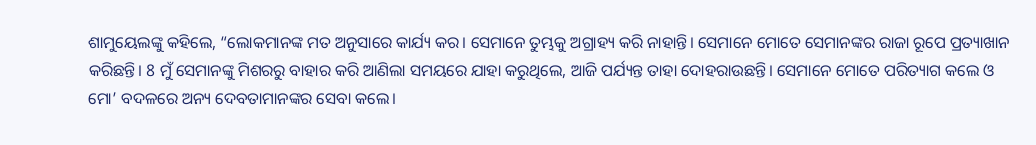ଶାମୁୟେଲଙ୍କୁ କହିଲେ, “ଲୋକମାନଙ୍କ ମତ ଅନୁସାରେ କାର୍ଯ୍ୟ କର। ସେମାନେ ତୁମ୍ଭକୁ ଅଗ୍ରାହ୍ୟ କରି ନାହାନ୍ତି। ସେମାନେ ମୋତେ ସେମାନଙ୍କର ରାଜା ରୂପେ ପ୍ରତ୍ୟାଖାନ କରିଛନ୍ତି। 8 ମୁଁ ସେମାନଙ୍କୁ ମିଶରରୁ ବାହାର କରି ଆଣିଲା ସମୟରେ ଯାହା କରୁଥିଲେ, ଆଜି ପର୍ଯ୍ୟନ୍ତ ତାହା ଦୋହରାଉଛନ୍ତି। ସେମାନେ ମୋତେ ପରିତ୍ୟାଗ କଲେ ଓ ମୋ’ ବଦଳରେ ଅନ୍ୟ ଦେବତାମାନଙ୍କର ସେବା କଲେ।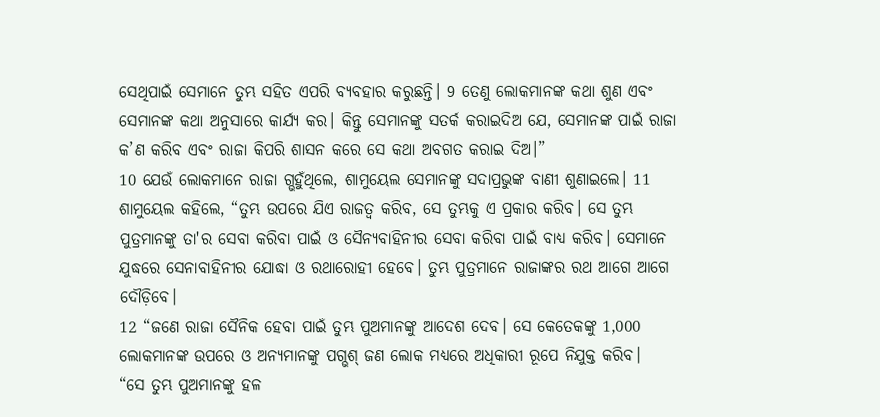ସେଥିପାଇଁ ସେମାନେ ତୁମ୍ଭ ସହିତ ଏପରି ବ୍ୟବହାର କରୁଛନ୍ତି। 9 ତେଣୁ ଲୋକମାନଙ୍କ କଥା ଶୁଣ ଏବଂ ସେମାନଙ୍କ କଥା ଅନୁସାରେ କାର୍ଯ୍ୟ କର। କିନ୍ତୁ ସେମାନଙ୍କୁ ସତର୍କ କରାଇଦିଅ ଯେ, ସେମାନଙ୍କ ପାଇଁ ରାଜା କ’ଣ କରିବ ଏବଂ ରାଜା କିପରି ଶାସନ କରେ ସେ କଥା ଅବଗତ କରାଇ ଦିଅ।”
10 ଯେଉଁ ଲୋକମାନେ ରାଜା ଗ୍ଭହୁଁଥିଲେ, ଶାମୁୟେଲ ସେମାନଙ୍କୁ ସଦାପ୍ରଭୁଙ୍କ ବାଣୀ ଶୁଣାଇଲେ। 11 ଶାମୁୟେଲ କହିଲେ, “ତୁମ୍ଭ ଉପରେ ଯିଏ ରାଜତ୍ୱ କରିବ, ସେ ତୁମ୍ଭକୁ ଏ ପ୍ରକାର କରିବ। ସେ ତୁମ୍ଭ ପୁତ୍ରମାନଙ୍କୁ ତା'ର ସେବା କରିବା ପାଇଁ ଓ ସୈନ୍ୟବାହିନୀର ସେବା କରିବା ପାଇଁ ବାଧ୍ୟ କରିବ। ସେମାନେ ଯୁଦ୍ଧରେ ସେନାବାହିନୀର ଯୋଦ୍ଧା ଓ ରଥାରୋହୀ ହେବେ। ତୁମ୍ଭ ପୁତ୍ରମାନେ ରାଜାଙ୍କର ରଥ ଆଗେ ଆଗେ ଦୌଡ଼ିବେ।
12 “ଜଣେ ରାଜା ସୈନିକ ହେବା ପାଇଁ ତୁମ୍ଭ ପୁଅମାନଙ୍କୁ ଆଦେଶ ଦେବ। ସେ କେତେକଙ୍କୁ 1,000 ଲୋକମାନଙ୍କ ଉପରେ ଓ ଅନ୍ୟମାନଙ୍କୁ ପଗ୍ଭଶ୍ ଜଣ ଲୋକ ମଧ୍ୟରେ ଅଧିକାରୀ ରୂପେ ନିଯୁକ୍ତ କରିବ।
“ସେ ତୁମ୍ଭ ପୁଅମାନଙ୍କୁ ହଳ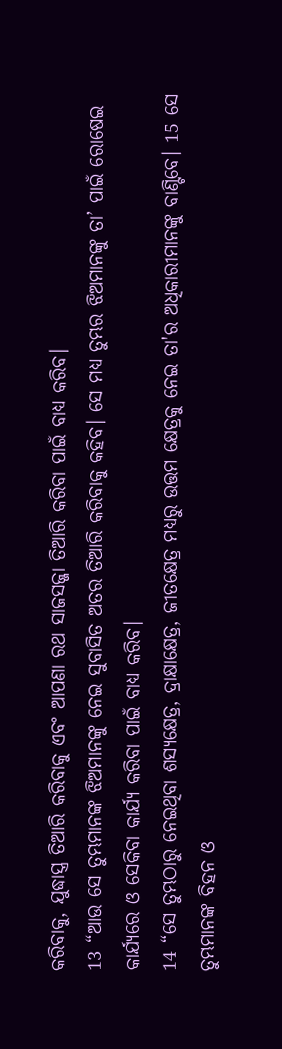କରିବାକୁ, ଯୁଦ୍ଧାସ୍ତ୍ର ତିଆରି କରିବାକୁ ଏବଂ ଆପଣା ରଥ ସାଜସଜ୍ଜା ତିଆରି କରିବା ପାଇଁ ବାଧ୍ୟ କରିବ।
13 “ଆଉ ସେ ତୁମ୍ଭମାନଙ୍କ ଝିଅମାନଙ୍କୁ ନେଇ ସୁବାସିତ ଅତର ତିଆରି କରିବାକୁ କହିବ। ସେ ମଧ୍ୟ ତୁମ୍ଭର ଝିଅମାନଙ୍କୁ ତା’ ପାଇଁ ରୋଷେଇ କାର୍ଯ୍ୟରେ ଓ ସେକିବା କାର୍ଯ୍ୟ କରିବା ପାଇଁ ବାଧ୍ୟ କରିବ।
14 “ସେ ତୁମ୍ଭଠାରୁ ନେଇଥିବା ଶସ୍ୟକ୍ଷେତ୍ର, ଦ୍ରାକ୍ଷାକ୍ଷେତ୍ର, ଜୀତକ୍ଷେତ୍ର ମଧ୍ୟରୁ ଉତ୍ତମ କ୍ଷେତ୍ରକୁ ନେଇ ତା'ର ଅଧିକାରୀମାନଙ୍କୁ ବାଣ୍ଟିବେ। 15 ସେ ତୁମ୍ଭମାନଙ୍କ ବିହନ ଓ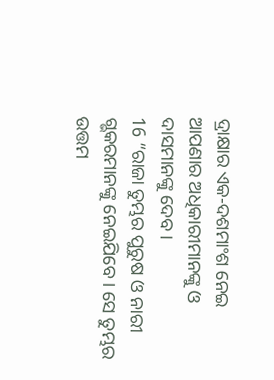ଦ୍ରାକ୍ଷାର ଏକ-ଦଶମାଂଶ ନେଇ ଆପଣାର ଅଧିକାରୀମାନଙ୍କୁ ଓ ଦାସମାନଙ୍କୁ ଦେବ।
16 “ରାଜା ତୁମ୍ଭର ପୁରୁଷ ଓ ନାରୀ ଗ୍ଭକରମାନଙ୍କୁ ନେଇଯିବେ। ସେ ତୁମ୍ଭର ଉତ୍ତମ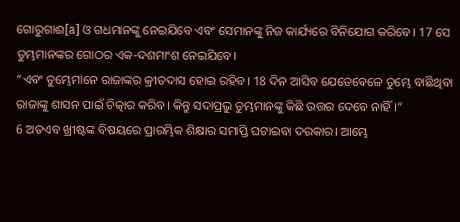ଗୋରୁଗାଈ[a] ଓ ଗଧମାନଙ୍କୁ ନେଇଯିବେ ଏବଂ ସେମାନଙ୍କୁ ନିଜ କାର୍ଯ୍ୟରେ ବିନିଯୋଗ କରିବେ। 17 ସେ ତୁମ୍ଭମାନଙ୍କର ଗୋଠର ଏକ-ଦଶମାଂଶ ନେଇଯିବେ।
“ଏବଂ ତୁମ୍ଭେମାନେ ରାଜାଙ୍କର କ୍ରୀତଦାସ ହୋଇ ରହିବ। 18 ଦିନ ଆସିବ ଯେତେବେଳେ ତୁମ୍ଭେ ବାଛିଥିବା ରାଜାଙ୍କୁ ଶାସନ ପାଇଁ ଚିତ୍କାର କରିବ। କିନ୍ତୁ ସଦାପ୍ରଭୁ ତୁମ୍ଭମାନଙ୍କୁ କିଛି ଉତ୍ତର ଦେବେ ନାହିଁ।”
6 ଅତଏବ ଖ୍ରୀଷ୍ଟଙ୍କ ବିଷୟରେ ପ୍ରାରମ୍ଭିକ ଶିକ୍ଷାର ସମାପ୍ତି ଘଟାଇବା ଦରକାର। ଆମ୍ଭେ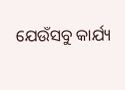ଯେଉଁସବୁ କାର୍ଯ୍ୟ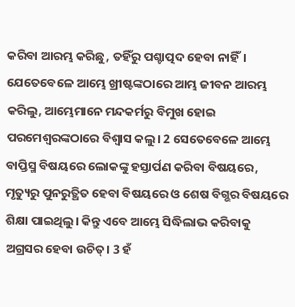କରିବା ଆରମ୍ଭ କରିଛୁ, ତହିଁରୁ ପଶ୍ଚାତ୍ପଦ ହେବା ନାହିଁ। ଯେତେବେଳେ ଆମ୍ଭେ ଖ୍ରୀଷ୍ଟଙ୍କଠାରେ ଆମ୍ଭ ଜୀବନ ଆରମ୍ଭ କରିଲୁ, ଆମ୍ଭେମାନେ ମନ୍ଦକର୍ମରୁ ବିମୁଖ ହୋଇ ପରମେଶ୍ୱରଙ୍କଠାରେ ବିଶ୍ୱାସ କଲୁ। 2 ସେତେବେଳେ ଆମ୍ଭେ ବାପ୍ତିସ୍ମ ବିଷୟରେ ଲୋକଙ୍କୁ ହସ୍ତାର୍ପଣ କରିବା ବିଷୟରେ, ମୃତ୍ୟୁରୁ ପୁନରୁତ୍ଥିତ ହେବା ବିଷୟରେ ଓ ଶେଷ ବିଗ୍ଭର ବିଷୟରେ ଶିକ୍ଷା ପାଇଥିଲୁ। କିନ୍ତୁ ଏବେ ଆମ୍ଭେ ସିଦ୍ଧିଲାଭ କରିବାକୁ ଅଗ୍ରସର ହେବା ଉଚିତ୍। 3 ହଁ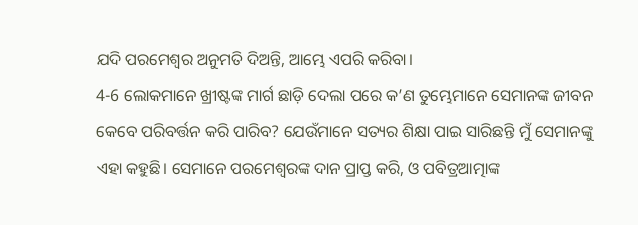ଯଦି ପରମେଶ୍ୱର ଅନୁମତି ଦିଅନ୍ତି, ଆମ୍ଭେ ଏପରି କରିବା।
4-6 ଲୋକମାନେ ଖ୍ରୀଷ୍ଟଙ୍କ ମାର୍ଗ ଛାଡ଼ି ଦେଲା ପରେ କ’ଣ ତୁମ୍ଭେମାନେ ସେମାନଙ୍କ ଜୀବନ କେବେ ପରିବର୍ତ୍ତନ କରି ପାରିବ? ଯେଉଁମାନେ ସତ୍ୟର ଶିକ୍ଷା ପାଇ ସାରିଛନ୍ତି ମୁଁ ସେମାନଙ୍କୁ ଏହା କହୁଛି। ସେମାନେ ପରମେଶ୍ୱରଙ୍କ ଦାନ ପ୍ରାପ୍ତ କରି, ଓ ପବିତ୍ରଆତ୍ମାଙ୍କ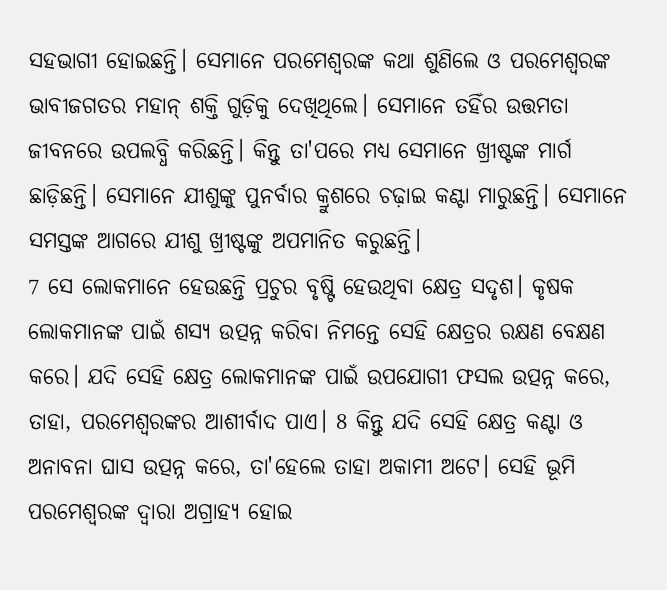ସହଭାଗୀ ହୋଇଛନ୍ତି। ସେମାନେ ପରମେଶ୍ୱରଙ୍କ କଥା ଶୁଣିଲେ ଓ ପରମେଶ୍ୱରଙ୍କ ଭାବୀଜଗତର ମହାନ୍ ଶକ୍ତି ଗୁଡ଼ିକୁ ଦେଖିଥିଲେ। ସେମାନେ ତହିଁର ଉତ୍ତମତା ଜୀବନରେ ଉପଲବ୍ଧି କରିଛନ୍ତି। କିନ୍ତୁ ତା'ପରେ ମଧ୍ୟ ସେମାନେ ଖ୍ରୀଷ୍ଟଙ୍କ ମାର୍ଗ ଛାଡ଼ିଛନ୍ତି। ସେମାନେ ଯୀଶୁଙ୍କୁ ପୁନର୍ବାର କ୍ରୁଶରେ ଚଢ଼ାଇ କଣ୍ଟା ମାରୁଛନ୍ତି। ସେମାନେ ସମସ୍ତଙ୍କ ଆଗରେ ଯୀଶୁ ଖ୍ରୀଷ୍ଟଙ୍କୁ ଅପମାନିତ କରୁଛନ୍ତି।
7 ସେ ଲୋକମାନେ ହେଉଛନ୍ତି ପ୍ରଚୁର ବୃଷ୍ଟି ହେଉଥିବା କ୍ଷେତ୍ର ସଦୃଶ। କୃଷକ ଲୋକମାନଙ୍କ ପାଇଁ ଶସ୍ୟ ଉତ୍ପନ୍ନ କରିବା ନିମନ୍ତେ ସେହି କ୍ଷେତ୍ରର ରକ୍ଷଣ ବେକ୍ଷଣ କରେ। ଯଦି ସେହି କ୍ଷେତ୍ର ଲୋକମାନଙ୍କ ପାଇଁ ଉପଯୋଗୀ ଫସଲ ଉତ୍ପନ୍ନ କରେ, ତାହା, ପରମେଶ୍ୱରଙ୍କର ଆଶୀର୍ବାଦ ପାଏ। 8 କିନ୍ତୁ ଯଦି ସେହି କ୍ଷେତ୍ର କଣ୍ଟା ଓ ଅନାବନା ଘାସ ଉତ୍ପନ୍ନ କରେ, ତା'ହେଲେ ତାହା ଅକାମୀ ଅଟେ। ସେହି ଭୂମି ପରମେଶ୍ୱରଙ୍କ ଦ୍ୱାରା ଅଗ୍ରାହ୍ୟ ହୋଇ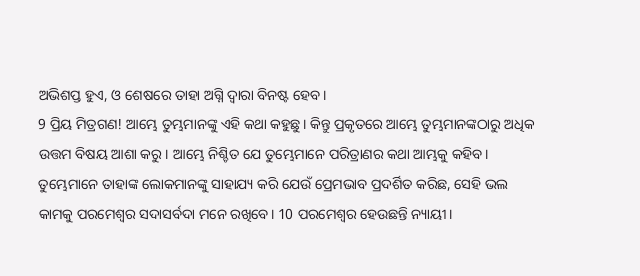ଅଭିଶପ୍ତ ହୁଏ, ଓ ଶେଷରେ ତାହା ଅଗ୍ନି ଦ୍ୱାରା ବିନଷ୍ଟ ହେବ।
9 ପ୍ରିୟ ମିତ୍ରଗଣ! ଆମ୍ଭେ ତୁମ୍ଭମାନଙ୍କୁ ଏହି କଥା କହୁଛୁ। କିନ୍ତୁ ପ୍ରକୃତରେ ଆମ୍ଭେ ତୁମ୍ଭମାନଙ୍କଠାରୁ ଅଧିକ ଉତ୍ତମ ବିଷୟ ଆଶା କରୁ। ଆମ୍ଭେ ନିଶ୍ଚିତ ଯେ ତୁମ୍ଭେମାନେ ପରିତ୍ରାଣର କଥା ଆମ୍ଭକୁ କହିବ। ତୁମ୍ଭେମାନେ ତାହାଙ୍କ ଲୋକମାନଙ୍କୁ ସାହାଯ୍ୟ କରି ଯେଉଁ ପ୍ରେମଭାବ ପ୍ରଦର୍ଶିତ କରିଛ, ସେହି ଭଲ କାମକୁ ପରମେଶ୍ୱର ସଦାସର୍ବଦା ମନେ ରଖିବେ। 10 ପରମେଶ୍ୱର ହେଉଛନ୍ତି ନ୍ୟାୟୀ।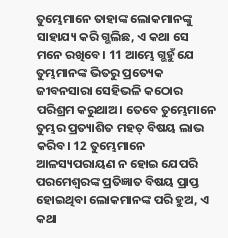ତୁମ୍ଭେମାନେ ତାହାଙ୍କ ଲୋକମାନଙ୍କୁ ସାହାଯ୍ୟ କରି ଗ୍ଭଲିଛ, ଏ କଥା ସେ ମନେ ରଖିବେ। 11 ଆମ୍ଭେ ଗ୍ଭହୁଁ ଯେ ତୁମ୍ଭମାନଙ୍କ ଭିତରୁ ପ୍ରତ୍ୟେକ ଜୀବନସାରା ସେହିଭଳି କଠୋର ପରିଶ୍ରମ କରୁଥାଅ। ତେବେ ତୁମ୍ଭେମାନେ ତୁମ୍ଭର ପ୍ରତ୍ୟାଶିତ ମହତ୍ ବିଷୟ ଲାଭ କରିବ। 12 ତୁମ୍ଭେମାନେ ଆଳସ୍ୟପରାୟଣ ନ ହୋଇ ଯେପରି ପରମେଶ୍ୱରଙ୍କ ପ୍ରତିଜ୍ଞାତ ବିଷୟ ପ୍ରାପ୍ତ ହୋଇଥିବା ଲୋକମାନଙ୍କ ପରି ହୁଅ, ଏ କଥା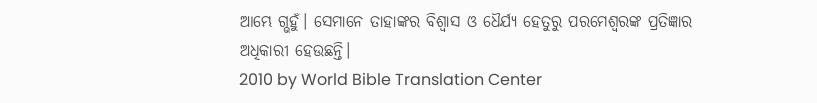ଆମ୍ଭେ ଗ୍ଭହୁଁ। ସେମାନେ ତାହାଙ୍କର ବିଶ୍ୱାସ ଓ ଧୈର୍ଯ୍ୟ ହେତୁରୁ ପରମେଶ୍ୱରଙ୍କ ପ୍ରତିଜ୍ଞାର ଅଧିକାରୀ ହେଉଛନ୍ତି।
2010 by World Bible Translation Center